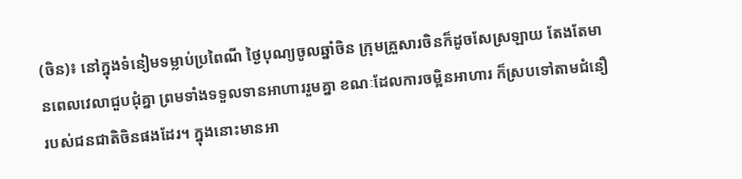(ចិន)៖ នៅក្នុងទំនៀមទម្លាប់ប្រពៃណី ថ្ងៃបុណ្យចូលឆ្នាំចិន ក្រុមគ្រួសារចិនក៏ដូចសែស្រឡាយ តែងតែមានពេលវេលាជួបជុំគ្នា ព្រមទាំងទទួលទានអាហាររួមគ្នា ខណៈដែលការចម្អិនអាហារ ក៏ស្របទៅតាមជំនឿ របស់ជនជាតិចិនផងដែរ។ ក្នុងនោះមានអា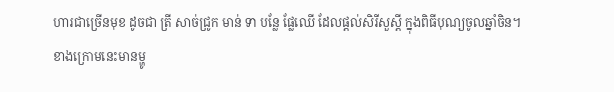ហារជាច្រើនមុខ ដូចជា ត្រី សាច់ជ្រូក មាន់ ទា បន្លែ ផ្លែឈើ ដែលផ្ដល់សិរីសួស្ដី ក្នុងពិធីបុណ្យចូលឆ្នាំចិន។
ខាងក្រោមនេះមានម្ហូ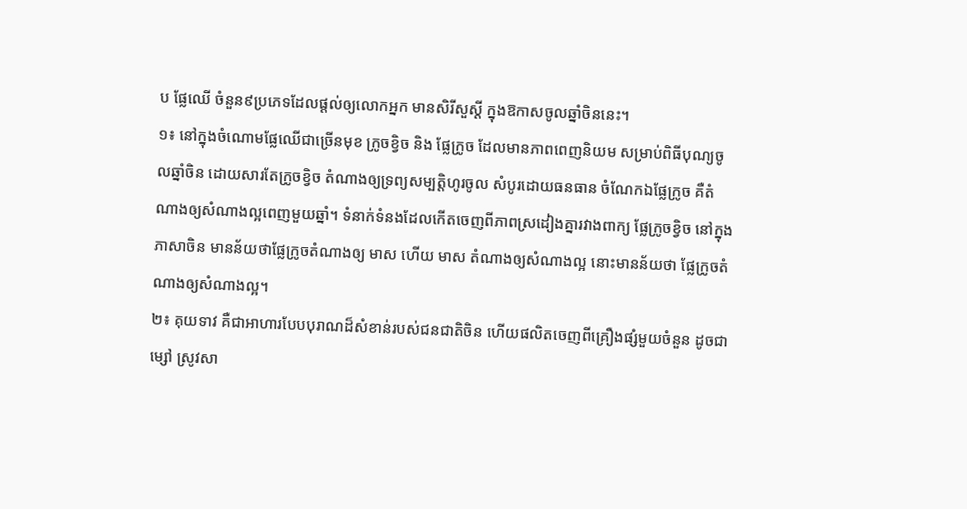ប ផ្លែឈើ ចំនួន៩ប្រភេទដែលផ្ដល់ឲ្យលោកអ្នក មានសិរីសួស្តី ក្នុងឱកាសចូលឆ្នាំចិននេះ។
១៖ នៅក្នុងចំណោមផ្លែឈើជាច្រើនមុខ ក្រូចខ្វិច និង ផ្លែក្រូច ដែលមានភាពពេញនិយម សម្រាប់ពិធីបុណ្យចូលឆ្នាំចិន ដោយសារតែក្រូចខ្វិច តំណាងឲ្យទ្រព្យសម្បត្តិហូរចូល សំបូរដោយធនធាន ចំណែកឯផ្លែក្រូច គឺតំណាងឲ្យសំណាងល្អពេញមួយឆ្នាំ។ ទំនាក់ទំនងដែលកើតចេញពីភាពស្រដៀងគ្នារវាងពាក្យ ផ្លែក្រូចខ្វិច នៅក្នុងភាសាចិន មានន័យថាផ្លែក្រូចតំណាងឲ្យ មាស ហើយ មាស តំណាងឲ្យសំណាងល្អ នោះមានន័យថា ផ្លែក្រូចតំណាងឲ្យសំណាងល្អ។
២៖ គុយទាវ គឺជាអាហារបែបបុរាណដ៏សំខាន់របស់ជនជាតិចិន ហើយផលិតចេញពីគ្រឿងផ្សំមួយចំនួន ដូចជាម្សៅ ស្រូវសា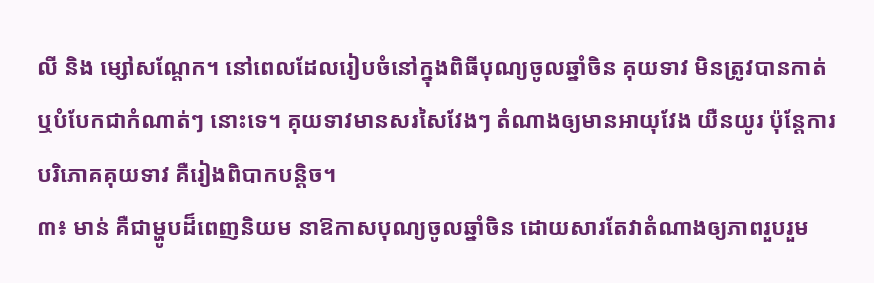លី និង ម្សៅសណ្ដែក។ នៅពេលដែលរៀបចំនៅក្នុងពិធីបុណ្យចូលឆ្នាំចិន គុយទាវ មិនត្រូវបានកាត់ ឬបំបែកជាកំណាត់ៗ នោះទេ។ គុយទាវមានសរសៃវែងៗ តំណាងឲ្យមានអាយុវែង យឺនយូរ ប៉ុន្តែការបរិភោគគុយទាវ គឺរៀងពិបាកបន្តិច។
៣៖ មាន់ គឺជាម្ហូបដ៏ពេញនិយម នាឱកាសបុណ្យចូលឆ្នាំចិន ដោយសារតែវាតំណាងឲ្យភាពរួបរួម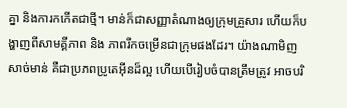គ្នា និងការកកើតជាថ្មី។ មាន់ក៏ជាសញ្ញាតំណាងឲ្យក្រុមគ្រួសារ ហើយក៏បង្ហាញពីសាមគ្គីភាព និង ភាពរីកចម្រើនជាក្រុមផងដែរ។ យ៉ាងណាមិញ សាច់មាន់ គឺជាប្រភពប្រូតេអ៊ីនដ៏ល្អ ហើយបើរៀបចំបានត្រឹមត្រូវ អាចបរិ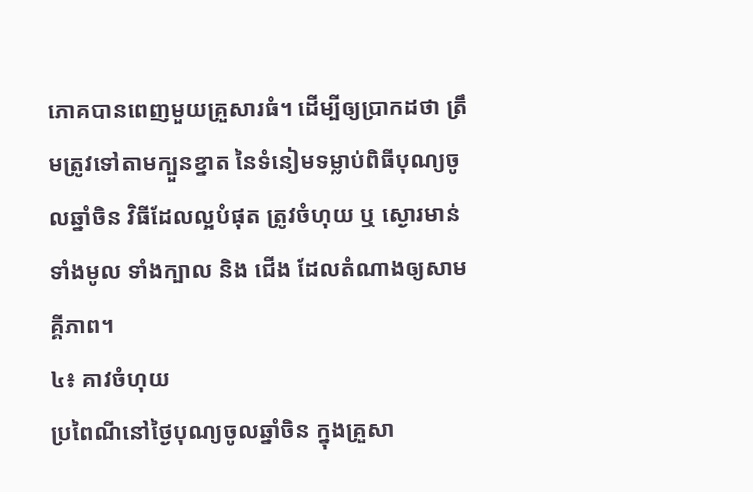ភោគបានពេញមួយគ្រួសារធំ។ ដើម្បីឲ្យប្រាកដថា ត្រឹមត្រូវទៅតាមក្បួនខ្នាត នៃទំនៀមទម្លាប់ពិធីបុណ្យចូលឆ្នាំចិន វិធីដែលល្អបំផុត ត្រូវចំហុយ ឬ ស្ងោរមាន់ទាំងមូល ទាំងក្បាល និង ជើង ដែលតំណាងឲ្យសាមគ្គីភាព។
៤៖ គាវចំហុយ
ប្រពៃណីនៅថ្ងៃបុណ្យចូលឆ្នាំចិន ក្នុងគ្រួសា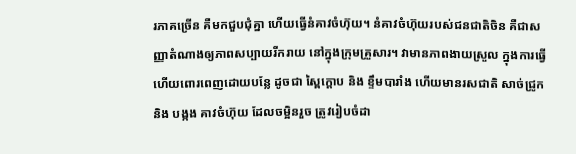រភាគច្រើន គឺមកជួបជុំគ្នា ហើយធ្វើនំគាវចំហ៊ុយ។ នំគាវចំហ៊ុយរបស់ជនជាតិចិន គឺជាសញ្ញាតំណាងឲ្យភាពសប្បាយរីករាយ នៅក្នុងក្រុមគ្រួសារ។ វាមានភាពងាយស្រួល ក្នុងការធ្វើ ហើយពោរពេញដោយបន្លែ ដូចជា ស្ពៃក្ដោប និង ខ្ទឹមបារាំង ហើយមានរសជាតិ សាច់ជ្រូក និង បង្កង គាវចំហ៊ុយ ដែលចម្អិនរួច ត្រូវរៀបចំដា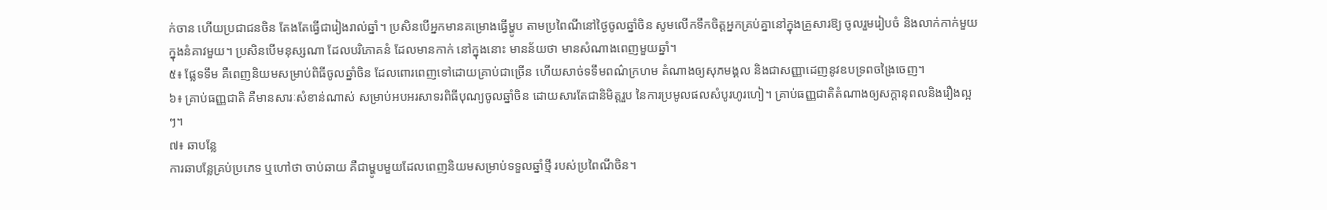ក់ចាន ហើយប្រជាជនចិន តែងតែធ្វើជារៀងរាល់ឆ្នាំ។ ប្រសិនបើអ្នកមានគម្រោងធ្វើម្ហូប តាមប្រពៃណីនៅថ្ងៃចូលឆ្នាំចិន សូមលើកទឹកចិត្តអ្នកគ្រប់គ្នានៅក្នុងគ្រួសារឱ្យ ចូលរួមរៀបចំ និងលាក់កាក់មួយ ក្នុងនំគាវមួយ។ ប្រសិនបើមនុស្សណា ដែលបរិភោគនំ ដែលមានកាក់ នៅក្នុងនោះ មានន័យថា មានសំណាងពេញមួយឆ្នាំ។
៥៖ ផ្លែទទឹម គឺពេញនិយមសម្រាប់ពិធីចូលឆ្នាំចិន ដែលពោរពេញទៅដោយគ្រាប់ជាច្រើន ហើយសាច់ទទឹមពណ៌ក្រហម តំណាងឲ្យសុភមង្គល និងជាសញ្ញាដេញនូវឧបទ្រពចង្រៃចេញ។
៦៖ គ្រាប់ធញ្ញជាតិ គឺមានសារៈសំខាន់ណាស់ សម្រាប់អបអរសាទរពិធីបុណ្យចូលឆ្នាំចិន ដោយសារតែជានិមិត្តរួប នៃការប្រមូលផលសំបូរហូរហៀ។ គ្រាប់ធញ្ញជាតិតំណាងឲ្យសក្ដានុពលនិងរឿងល្អៗ។
៧៖ ឆាបន្លែ
ការឆាបន្លែគ្រប់ប្រភេទ ឬហៅថា ចាប់ឆាយ គឺជាម្ហូបមួយដែលពេញនិយមសម្រាប់ទទួលឆ្នាំថ្មី របស់ប្រពៃណីចិន។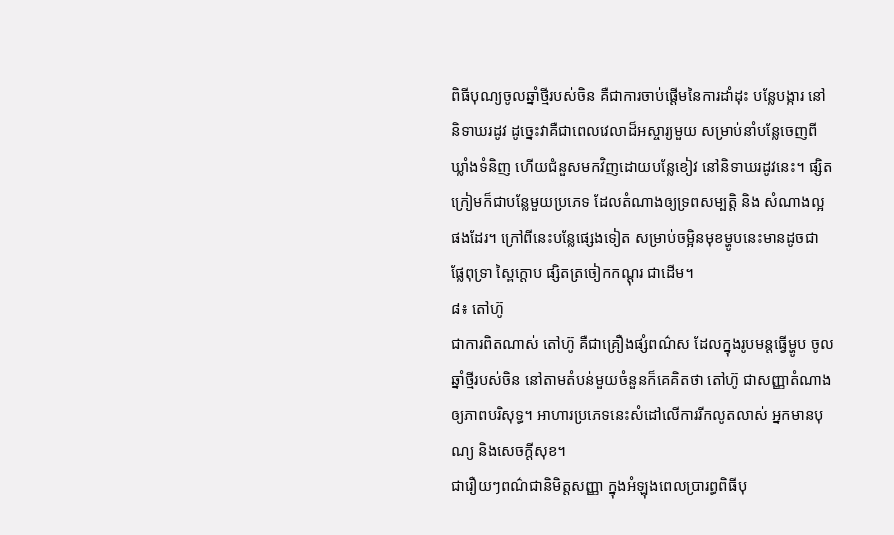ពិធីបុណ្យចូលឆ្នាំថ្មីរបស់ចិន គឺជាការចាប់ផ្តើមនៃការដាំដុះ បន្លែបង្ការ នៅនិទាឃរដូវ ដូច្នេះវាគឺជាពេលវេលាដ៏អស្ចារ្យមួយ សម្រាប់នាំបន្លែចេញពីឃ្លាំងទំនិញ ហើយជំនួសមកវិញដោយបន្លែខៀវ នៅនិទាឃរដូវនេះ។ ផ្សិតក្រៀមក៏ជាបន្លែមួយប្រភេទ ដែលតំណាងឲ្យទ្រពសម្បត្តិ និង សំណាងល្អផងដែរ។ ក្រៅពីនេះបន្លែផ្សេងទៀត សម្រាប់ចម្អិនមុខម្ហូបនេះមានដូចជា ផ្លែពុទ្រា ស្ពៃក្ដោប ផ្សិតត្រចៀកកណ្ដុរ ជាដើម។
៨៖ តៅហ៊ូ
ជាការពិតណាស់ តៅហ៊ូ គឺជាគ្រឿងផ្សំពណ៌ស ដែលក្នុងរូបមន្តធ្វើម្ហូប ចូលឆ្នាំថ្មីរបស់ចិន នៅតាមតំបន់មួយចំនួនក៏គេគិតថា តៅហ៊ូ ជាសញ្ញាតំណាងឲ្យភាពបរិសុទ្ធ។ អាហារប្រភេទនេះសំដៅលើការរីកលូតលាស់ អ្នកមានបុណ្យ និងសេចក្តីសុខ។
ជារឿយៗពណ៌ជានិមិត្តសញ្ញា ក្នុងអំឡុងពេលប្រារព្ធពិធីបុ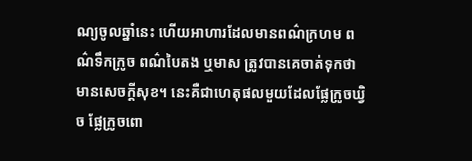ណ្យចូលឆ្នាំនេះ ហើយអាហារដែលមានពណ៌ក្រហម ពណ៌ទឹកក្រូច ពណ៌បៃតង ឬមាស ត្រូវបានគេចាត់ទុកថា មានសេចក្ដីសុខ។ នេះគឺជាហេតុផលមួយដែលផ្លែក្រូចឃ្វិច ផ្លែក្រូចពោ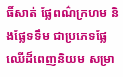ធិ៍សាត់ ផ្លែពណ៌ក្រហម និងផ្លែទទឹម ជាប្រភេទផ្លែឈើដ៏ពេញនិយម សម្រា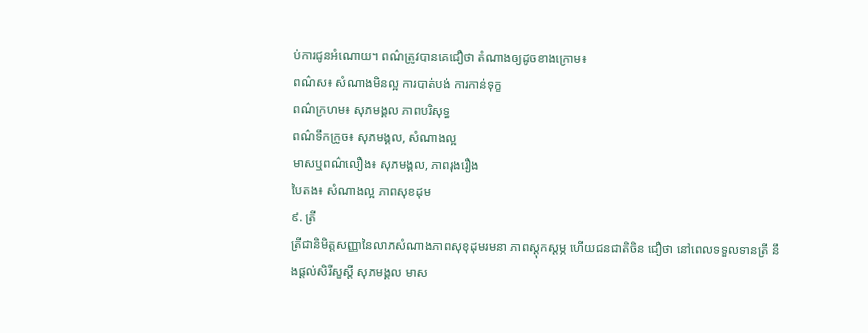ប់ការជូនអំណោយ។ ពណ៌ត្រូវបានគេជឿថា តំណាងឲ្យដូចខាងក្រោម៖
ពណ៌ស៖ សំណាងមិនល្អ ការបាត់បង់ ការកាន់ទុក្ខ
ពណ៌ក្រហម៖ សុភមង្គល ភាពបរិសុទ្ធ
ពណ៌ទឹកក្រូច៖ សុភមង្គល, សំណាងល្អ
មាសឬពណ៌លឿង៖ សុភមង្គល, ភាពរុងរឿង
បៃតង៖ សំណាងល្អ ភាពសុខដុម
៩. ត្រី
ត្រីជានិមិត្តសញ្ញានៃលាភសំណាងភាពសុខុដុមរមនា ភាពស្តុកស្តម្ភ ហើយជនជាតិចិន ជឿថា នៅពេលទទួលទានត្រី នឹងផ្តល់សិរីសួស្តី សុភមង្គល មាស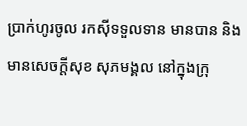ប្រាក់ហូរចូល រកស៊ីទទួលទាន មានបាន និង មានសេចក្តីសុខ សុភមង្គល នៅក្នុងក្រុ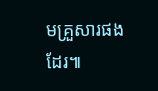មគ្រួសារផងដែរ៕